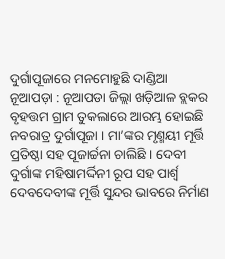ଦୁର୍ଗାପୂଜାରେ ମନମୋହୁଛି ଦାଣ୍ଡିଆ
ନୂଆପଡ଼ା : ନୂଆପଡା ଜିଲ୍ଲା ଖଡ଼ିଆଳ ବ୍ଲକର ବୃହତ୍ତମ ଗ୍ରାମ ତୁକଲାରେ ଆରମ୍ଭ ହୋଇଛି ନବରାତ୍ର ଦୁର୍ଗାପୂଜା । ମା’ଙ୍କର ମୃଣ୍ମୟୀ ମୂର୍ତ୍ତି ପ୍ରତିଷ୍ଠା ସହ ପୂଜାର୍ଚ୍ଚନା ଚାଲିଛି । ଦେବୀ ଦୁର୍ଗାଙ୍କ ମହିଷାମର୍ଦ୍ଦିନୀ ରୂପ ସହ ପାର୍ଶ୍ୱ ଦେବଦେବୀଙ୍କ ମୂର୍ତ୍ତି ସୁନ୍ଦର ଭାବରେ ନିର୍ମାଣ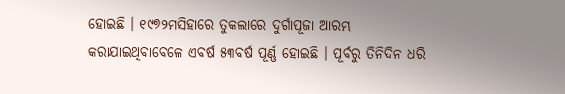ହୋଇଛି । ୧୯୭୨ମସିହାରେ ତୁକଲାରେ ଦୁର୍ଗାପୂଜା ଆରମ୍ଭ କରାଯାଇଥିବାବେଳେ ଏବର୍ଷ ୫୩ବର୍ଷ ପୂର୍ଣ୍ଣ ହୋଇଛି । ପୂର୍ବରୁ ତିନିଦିନ ଧରି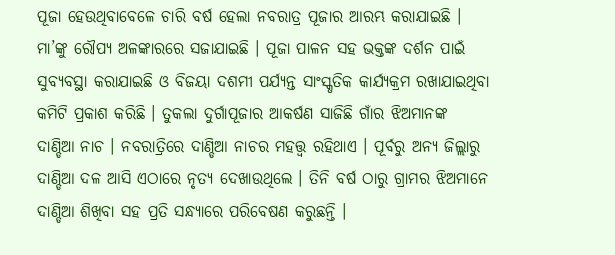ପୂଜା ହେଉଥିବାବେଳେ ଚାରି ବର୍ଷ ହେଲା ନବରାତ୍ର ପୂଜାର ଆରମ୍ଭ କରାଯାଇଛି । ମା’ଙ୍କୁ ରୌପ୍ୟ ଅଳଙ୍କାରରେ ସଜାଯାଇଛି । ପୂଜା ପାଳନ ସହ ଭକ୍ତଙ୍କ ଦର୍ଶନ ପାଇଁ ସୁବ୍ୟବସ୍ଥା କରାଯାଇଛି ଓ ବିଜୟା ଦଶମୀ ପର୍ଯ୍ୟନ୍ତ ସାଂସ୍କୃତିକ କାର୍ଯ୍ୟକ୍ରମ ରଖାଯାଇଥିବା କମିଟି ପ୍ରକାଶ କରିଛି । ତୁକଲା ଦୁର୍ଗାପୂଜାର ଆକର୍ଷଣ ସାଜିଛି ଗାଁର ଝିଅମାନଙ୍କ ଦାଣ୍ଡିଆ ନାଚ । ନବରାତ୍ରିରେ ଦାଣ୍ଡିଆ ନାଚର ମହତ୍ତ୍ୱ ରହିଥାଏ । ପୂର୍ବରୁ ଅନ୍ୟ ଜିଲ୍ଲାରୁ ଦାଣ୍ଡିଆ ଦଳ ଆସି ଏଠାରେ ନୃତ୍ୟ ଦେଖାଉଥିଲେ । ତିନି ବର୍ଷ ଠାରୁ ଗ୍ରାମର ଝିଅମାନେ ଦାଣ୍ଡିଆ ଶିଖିବା ସହ ପ୍ରତି ସନ୍ଧ୍ୟାରେ ପରିବେଷଣ କରୁଛନ୍ତି ।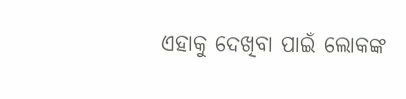ଏହାକୁ ଦେଖିବା ପାଇଁ ଲୋକଙ୍କ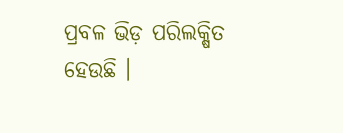ପ୍ରବଳ ଭିଡ଼ ପରିଲକ୍ଷିତ ହେଉଛି ।